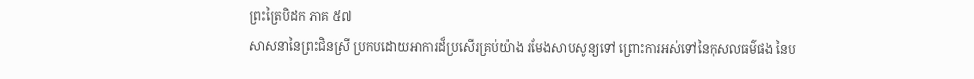ព្រះត្រៃបិដក ភាគ ៥៧
សាសនានៃព្រះជិនស្រី ប្រកបដោយអាការដ៏ប្រសើរគ្រប់យ៉ាង រមែងសាបសូន្យទៅ ព្រោះការអស់ទៅនៃកុសលធម៌ផង នៃប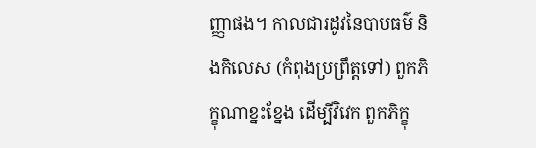ញ្ញាផង។ កាលជារដូវនៃបាបធម៌ និងកិលេស (កំពុងប្រព្រឹត្តទៅ) ពួកភិក្ខុណាខ្នះខ្នែង ដើម្បីវិវេក ពួកភិក្ខុ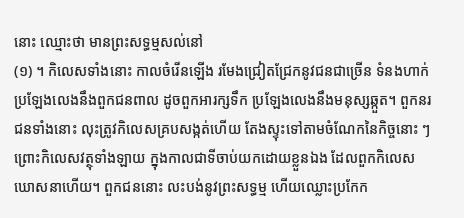នោះ ឈ្មោះថា មានព្រះសទ្ធម្មសល់នៅ
(១) ។ កិលេសទាំងនោះ កាលចំរើនឡើង រមែងជ្រៀតជ្រែកនូវជនជាច្រើន ទំនងហាក់ប្រឡែងលេងនឹងពួកជនពាល ដូចពួកអារក្សទឹក ប្រឡែងលេងនឹងមនុស្សឆ្កួត។ ពួកនរជនទាំងនោះ លុះត្រូវកិលេសគ្របសង្កត់ហើយ តែងស្ទុះទៅតាមចំណែកនៃកិច្ចនោះ ៗ ព្រោះកិលេសវត្ថុទាំងឡាយ ក្នុងកាលជាទីចាប់យកដោយខ្លួនឯង ដែលពួកកិលេសឃោសនាហើយ។ ពួកជននោះ លះបង់នូវព្រះសទ្ធម្ម ហើយឈ្លោះប្រកែក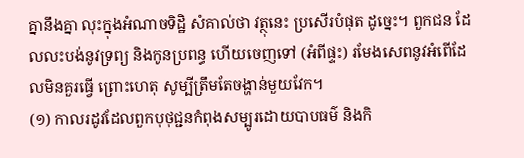គ្នានឹងគ្នា លុះក្នុងអំណាចទិដ្ឋិ សំគាល់ថា វត្ថុនេះ ប្រសើរបំផុត ដូច្នេះ។ ពួកជន ដែលលះបង់នូវទ្រព្យ និងកូនប្រពន្ធ ហើយចេញទៅ (អំពីផ្ទះ) រមែងសេពនូវអំពើដែលមិនគួរធ្វើ ព្រោះហេតុ សូម្បីត្រឹមតែចង្ហាន់មួយវែក។
(១) កាលរដូវដែលពួកបុថុជ្ជនកំពុងសម្បូរដោយបាបធម៌ និងកិ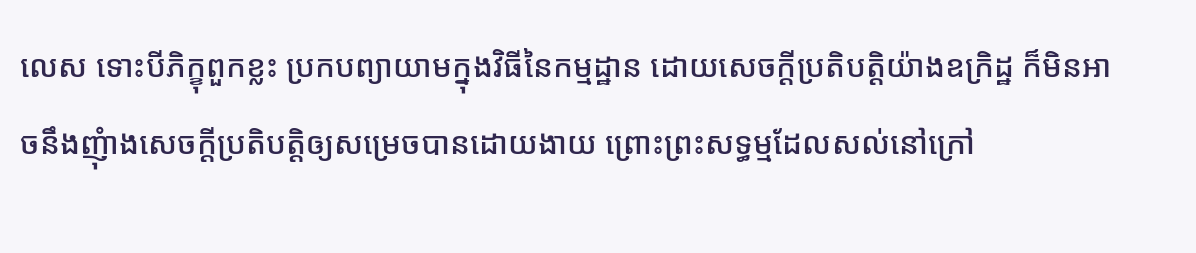លេស ទោះបីភិក្ខុពួកខ្លះ ប្រកបព្យាយាមក្នុងវិធីនៃកម្មដ្ឋាន ដោយសេចក្តីប្រតិបត្តិយ៉ាងឧក្រិដ្ឋ ក៏មិនអាចនឹងញុំាងសេចក្តីប្រតិបត្តិឲ្យសម្រេចបានដោយងាយ ព្រោះព្រះសទ្ធម្មដែលសល់នៅក្រៅ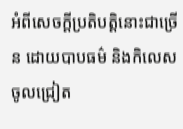អំពីសេចក្តីប្រតិបត្តិនោះជាច្រើន ដោយបាបធម៌ និងកិលេសចូលជ្រៀត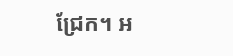ជ្រែក។ អ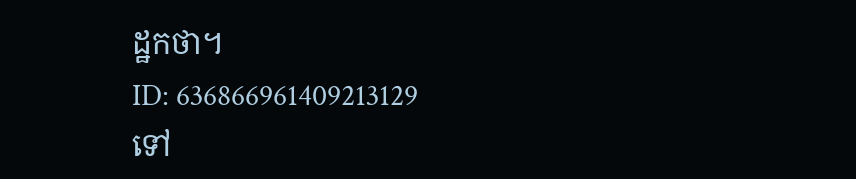ដ្ឋកថា។
ID: 636866961409213129
ទៅ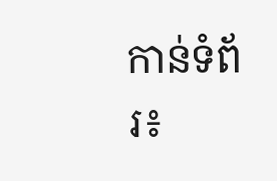កាន់ទំព័រ៖